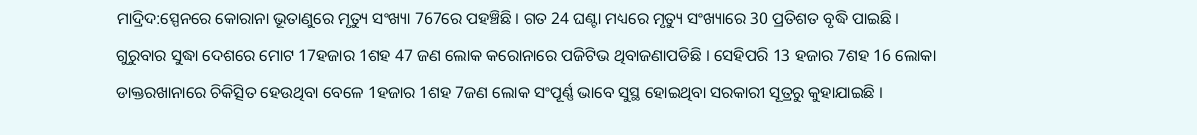ମାଦ୍ରିଦ:ସ୍ପେନରେ କୋରାନା ଭୂତାଣୁରେ ମୃତ୍ୟୁ ସଂଖ୍ୟା 767ରେ ପହଞ୍ଚିଛି । ଗତ 24 ଘଣ୍ଟା ମଧ୍ୟରେ ମୃତ୍ୟୁ ସଂଖ୍ୟାରେ 30 ପ୍ରତିଶତ ବୃଦ୍ଧି ପାଇଛି ।
ଗୁରୁବାର ସୁଦ୍ଧା ଦେଶରେ ମୋଟ 17ହଜାର 1ଶହ 47 ଜଣ ଲୋକ କରୋନାରେ ପଜିଟିଭ ଥିବାଜଣାପଡିଛି । ସେହିପରି 13 ହଜାର 7ଶହ 16 ଲୋକା ଡାକ୍ତରଖାନାରେ ଚିକିତ୍ସିତ ହେଉଥିବା ବେଳେ 1ହଜାର 1ଶହ 7ଜଣ ଲୋକ ସଂପୂର୍ଣ୍ଣ ଭାବେ ସୁସ୍ଥ ହୋଇଥିବା ସରକାରୀ ସୂତ୍ରରୁ କୁହାଯାଇଛି ।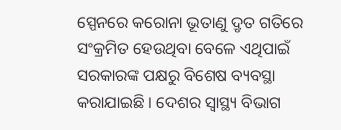ସ୍ପେନରେ କରୋନା ଭୂତାଣୁ ଦ୍ରୃତ ଗତିରେ ସଂକ୍ରମିତ ହେଉଥିବା ବେଳେ ଏଥିପାଇଁ ସରକାରଙ୍କ ପକ୍ଷରୁ ବିଶେଷ ବ୍ୟବସ୍ଥା କରାଯାଇଛି । ଦେଶର ସ୍ବାସ୍ଥ୍ୟ ବିଭାଗ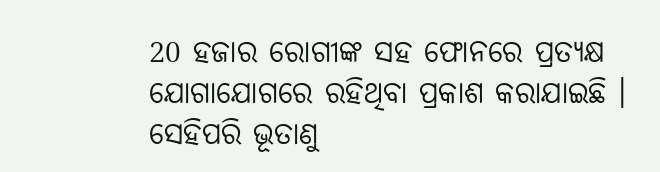20 ହଜାର ରୋଗୀଙ୍କ ସହ ଫୋନରେ ପ୍ରତ୍ୟକ୍ଷ ଯୋଗାଯୋଗରେ ରହିଥିବା ପ୍ରକାଶ କରାଯାଇଛି । ସେହିପରି ଭୂତାଣୁ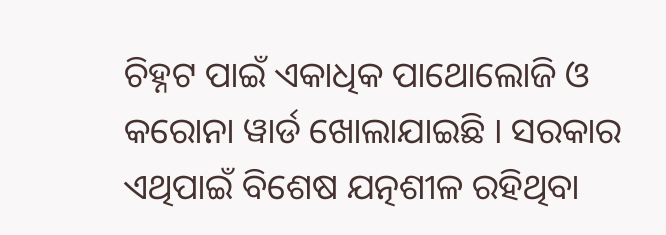ଚିହ୍ନଟ ପାଇଁ ଏକାଧିକ ପାଥୋଲୋଜି ଓ କରୋନା ୱାର୍ଡ ଖୋଲାଯାଇଛି । ସରକାର ଏଥିପାଇଁ ବିଶେଷ ଯତ୍ନଶୀଳ ରହିଥିବା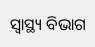ସ୍ବାସ୍ଥ୍ୟ ବିଭାଗ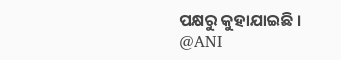ପକ୍ଷରୁ କୁହାଯାଇଛି ।
@ANI